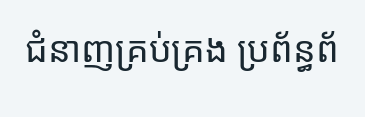ជំនាញគ្រប់គ្រង ប្រព័ន្ធព័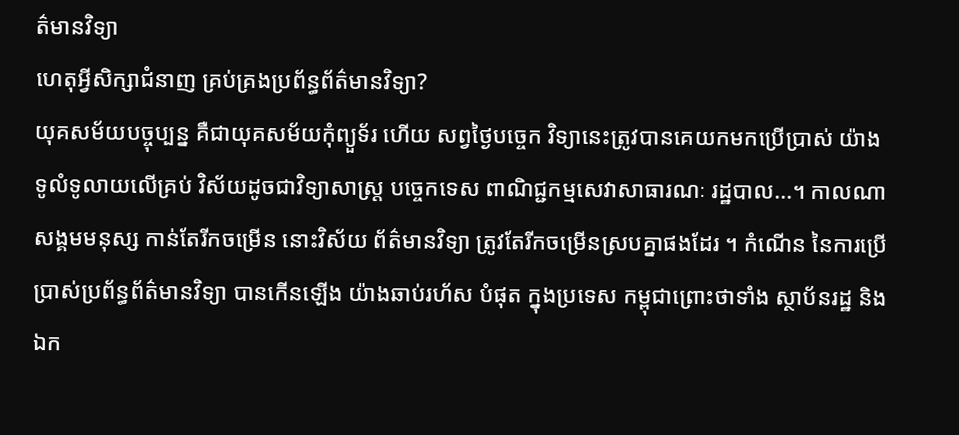ត៌មានវិទ្យា
ហេតុអ្វីសិក្សាជំនាញ គ្រប់គ្រងប្រព័ន្ធព័ត៌មានវិទ្យា?
យុគសម័យបច្ចុប្បន្ន គឺជាយុគសម័យកុំព្យួទ័រ ហើយ សព្វថ្ងៃបច្ចេក វិទ្យានេះត្រូវបានគេយកមកប្រើប្រាស់ យ៉ាងទូលំទូលាយលើគ្រប់ វិស័យដូចជាវិទ្យាសាស្រ្ត បច្ចេកទេស ពាណិជ្ជកម្មសេវាសាធារណៈ រដ្ឋបាល...។ កាលណា សង្គមមនុស្ស កាន់តែរីកចម្រើន នោះវិស័យ ព័ត៌មានវិទ្យា ត្រូវតែរីកចម្រើនស្របគ្នាផងដែរ ។ កំណើន នៃការប្រើ ប្រាស់ប្រព័ន្ធព័ត៌មានវិទ្យា បានកើនឡើង យ៉ាងឆាប់រហ័ស បំផុត ក្នុងប្រទេស កម្ពុជាព្រោះថាទាំង ស្ថាប័នរដ្ឋ និងឯក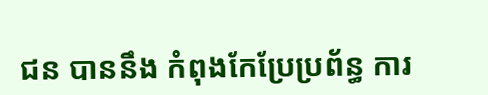ជន បាននឹង កំពុងកែប្រែប្រព័ន្ធ ការ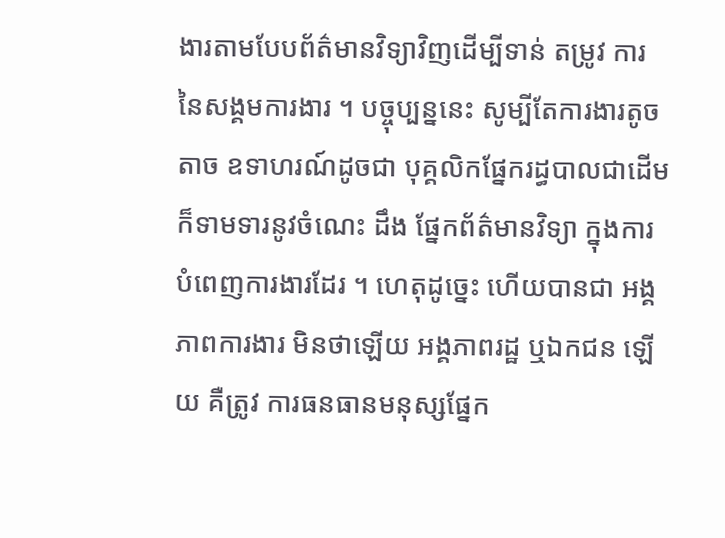ងារតាមបែបព័ត៌មានវិទ្យាវិញដើម្បីទាន់ តម្រូវ ការនៃសង្គមការងារ ។ បច្ចុប្បន្ននេះ សូម្បីតែការងារតូចតាច ឧទាហរណ៍ដូចជា បុគ្គលិកផ្នែករដ្ធបាលជាដើម ក៏ទាមទារនូវចំណេះ ដឹង ផ្នែកព័ត៌មានវិទ្យា ក្នុងការ បំពេញការងារដែរ ។ ហេតុដូច្នេះ ហើយបានជា អង្គភាពការងារ មិនថាឡើយ អង្គភាពរដ្ឋ ឬឯកជន ឡើយ គឺត្រូវ ការធនធានមនុស្សផ្នែក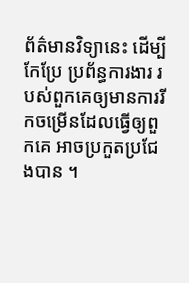ព័ត៌មានវិទ្យានេះ ដើម្បីកែប្រែ ប្រព័ន្ធការងារ របស់ពួកគេឲ្យមានការរីកចម្រើនដែលធ្វើឲ្យពួកគេ អាចប្រកួតប្រជែងបាន ។